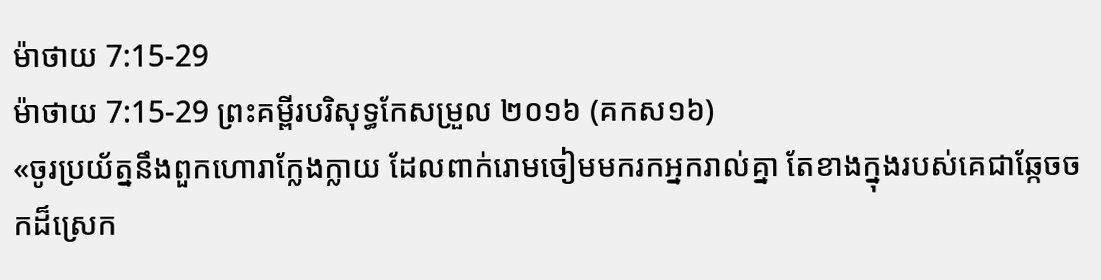ម៉ាថាយ 7:15-29
ម៉ាថាយ 7:15-29 ព្រះគម្ពីរបរិសុទ្ធកែសម្រួល ២០១៦ (គកស១៦)
«ចូរប្រយ័ត្ននឹងពួកហោរាក្លែងក្លាយ ដែលពាក់រោមចៀមមករកអ្នករាល់គ្នា តែខាងក្នុងរបស់គេជាឆ្កែចចកដ៏ស្រេក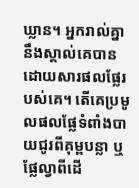ឃ្លាន។ អ្នករាល់គ្នានឹងស្គាល់គេបានដោយសារផលផ្លែរបស់គេ។ តើគេប្រមូលផលផ្លែទំពាំងបាយជូរពីគុម្ពបន្លា ឬផ្លែល្វាពីដើ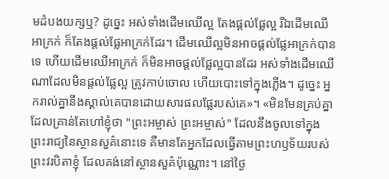មដំបងយក្សឬ? ដូចេ្នះ អស់ទាំងដើមឈើល្អ តែងផ្តល់ផ្លែល្អ រីឯដើមឈើអាក្រក់ ក៏តែងផ្តល់ផ្លែអាក្រក់ដែរ។ ដើមឈើល្អមិនអាចផ្តល់ផ្លែអាក្រក់បានទេ ហើយដើមឈើអាក្រក់ ក៏មិនអាចផ្តល់ផ្លែល្អបានដែរ អស់ទាំងដើមឈើណាដែលមិនផ្តល់ផ្លែល្អ ត្រូវកាប់ចោល ហើយបោះទៅក្នុងភ្លើង។ ដូច្នេះ អ្នករាល់គ្នានឹងស្គាល់គេបានដោយសារផលផ្លែរបស់គេ»។ «មិនមែនគ្រប់គ្នាដែលគ្រាន់តែហៅខ្ញុំថា "ព្រះអម្ចាស់ ព្រះអម្ចាស់" ដែលនឹងចូលទៅក្នុងព្រះរាជ្យនៃស្ថានសួគ៌នោះទេ គឺមានតែអ្នកដែលធ្វើតាមព្រះហឫទ័យរបស់ព្រះវរបិតាខ្ញុំ ដែលគង់នៅស្ថានសួគ៌ប៉ុណ្ណោះ។ នៅថ្ងៃ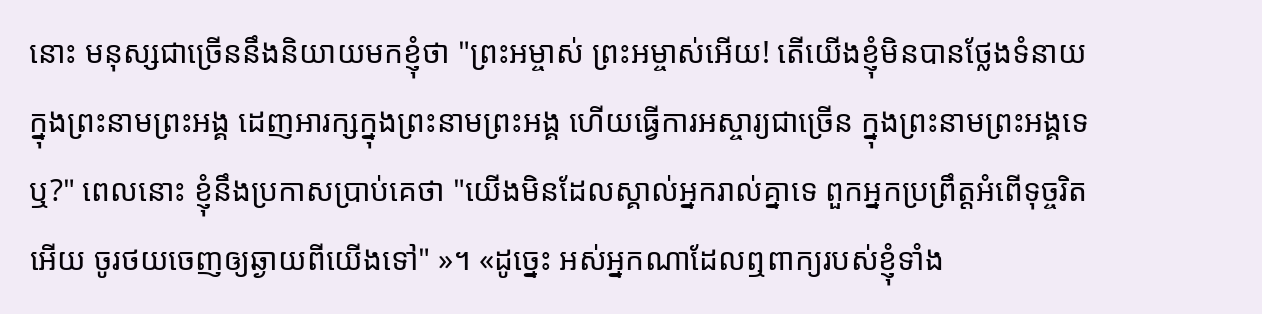នោះ មនុស្សជាច្រើននឹងនិយាយមកខ្ញុំថា "ព្រះអម្ចាស់ ព្រះអម្ចាស់អើយ! តើយើងខ្ញុំមិនបានថ្លែងទំនាយក្នុងព្រះនាមព្រះអង្គ ដេញអារក្សក្នុងព្រះនាមព្រះអង្គ ហើយធ្វើការអស្ចារ្យជាច្រើន ក្នុងព្រះនាមព្រះអង្គទេឬ?" ពេលនោះ ខ្ញុំនឹងប្រកាសប្រាប់គេថា "យើងមិនដែលស្គាល់អ្នករាល់គ្នាទេ ពួកអ្នកប្រព្រឹត្តអំពើទុច្ចរិតអើយ ចូរថយចេញឲ្យឆ្ងាយពីយើងទៅ" »។ «ដូច្នេះ អស់អ្នកណាដែលឮពាក្យរបស់ខ្ញុំទាំង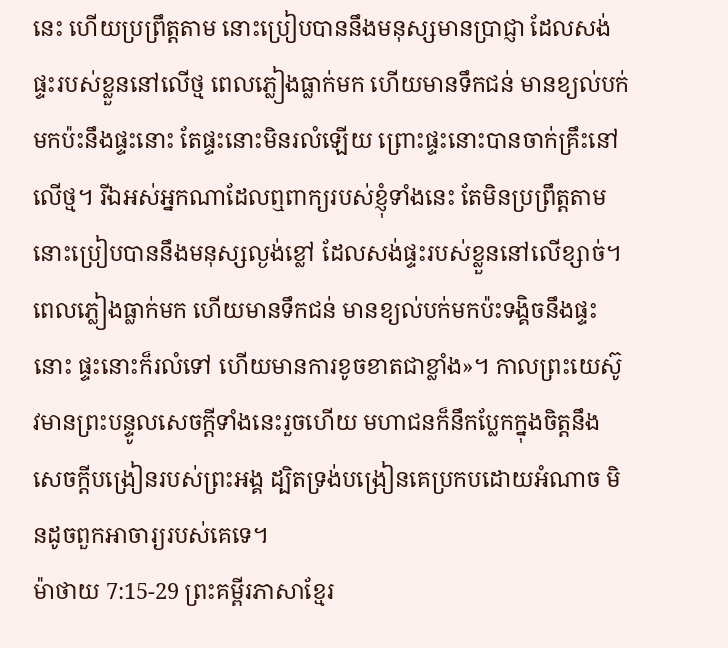នេះ ហើយប្រព្រឹត្តតាម នោះប្រៀបបាននឹងមនុស្សមានប្រាជ្ញា ដែលសង់ផ្ទះរបស់ខ្លួននៅលើថ្ម ពេលភ្លៀងធ្លាក់មក ហើយមានទឹកជន់ មានខ្យល់បក់មកប៉ះនឹងផ្ទះនោះ តែផ្ទះនោះមិនរលំឡើយ ព្រោះផ្ទះនោះបានចាក់គ្រឹះនៅលើថ្ម។ រីឯអស់អ្នកណាដែលឮពាក្យរបស់ខ្ញុំទាំងនេះ តែមិនប្រព្រឹត្តតាម នោះប្រៀបបាននឹងមនុស្សល្ងង់ខ្លៅ ដែលសង់ផ្ទះរបស់ខ្លួននៅលើខ្សាច់។ ពេលភ្លៀងធ្លាក់មក ហើយមានទឹកជន់ មានខ្យល់បក់មកប៉ះទង្គិចនឹងផ្ទះនោះ ផ្ទះនោះក៏រលំទៅ ហើយមានការខូចខាតជាខ្លាំង»។ កាលព្រះយេស៊ូវមានព្រះបន្ទូលសេចក្តីទាំងនេះរួចហើយ មហាជនក៏នឹកប្លែកក្នុងចិត្តនឹងសេចក្តីបង្រៀនរបស់ព្រះអង្គ ដ្បិតទ្រង់បង្រៀនគេប្រកបដោយអំណាច មិនដូចពួកអាចារ្យរបស់គេទេ។
ម៉ាថាយ 7:15-29 ព្រះគម្ពីរភាសាខ្មែរ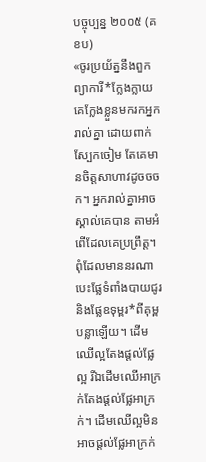បច្ចុប្បន្ន ២០០៥ (គខប)
«ចូរប្រយ័ត្ននឹងពួកព្យាការី*ក្លែងក្លាយ គេក្លែងខ្លួនមករកអ្នករាល់គ្នា ដោយពាក់ស្បែកចៀម តែគេមានចិត្តសាហាវដូចចចក។ អ្នករាល់គ្នាអាចស្គាល់គេបាន តាមអំពើដែលគេប្រព្រឹត្ត។ ពុំដែលមាននរណាបេះផ្លែទំពាំងបាយជូរ និងផ្លែឧទុម្ពរ*ពីគុម្ពបន្លាឡើយ។ ដើមឈើល្អតែងផ្ដល់ផ្លែល្អ រីឯដើមឈើអាក្រក់តែងផ្ដល់ផ្លែអាក្រក់។ ដើមឈើល្អមិនអាចផ្ដល់ផ្លែអាក្រក់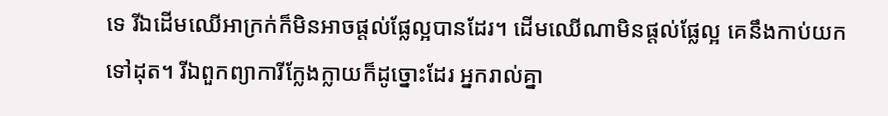ទេ រីឯដើមឈើអាក្រក់ក៏មិនអាចផ្ដល់ផ្លែល្អបានដែរ។ ដើមឈើណាមិនផ្ដល់ផ្លែល្អ គេនឹងកាប់យកទៅដុត។ រីឯពួកព្យាការីក្លែងក្លាយក៏ដូច្នោះដែរ អ្នករាល់គ្នា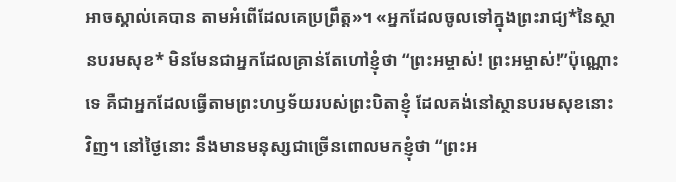អាចស្គាល់គេបាន តាមអំពើដែលគេប្រព្រឹត្ត»។ «អ្នកដែលចូលទៅក្នុងព្រះរាជ្យ*នៃស្ថានបរមសុខ* មិនមែនជាអ្នកដែលគ្រាន់តែហៅខ្ញុំថា “ព្រះអម្ចាស់! ព្រះអម្ចាស់!”ប៉ុណ្ណោះទេ គឺជាអ្នកដែលធ្វើតាមព្រះហឫទ័យរបស់ព្រះបិតាខ្ញុំ ដែលគង់នៅស្ថានបរមសុខនោះវិញ។ នៅថ្ងៃនោះ នឹងមានមនុស្សជាច្រើនពោលមកខ្ញុំថា “ព្រះអ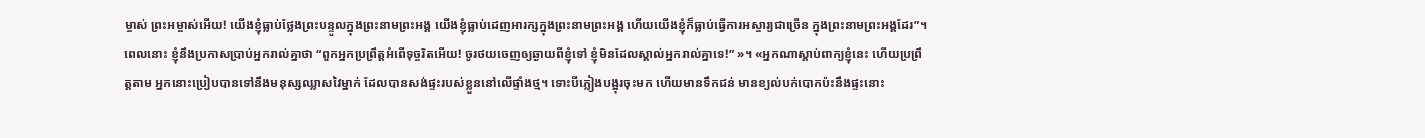ម្ចាស់ ព្រះអម្ចាស់អើយ! យើងខ្ញុំធ្លាប់ថ្លែងព្រះបន្ទូលក្នុងព្រះនាមព្រះអង្គ យើងខ្ញុំធ្លាប់ដេញអារក្សក្នុងព្រះនាមព្រះអង្គ ហើយយើងខ្ញុំក៏ធ្លាប់ធ្វើការអស្ចារ្យជាច្រើន ក្នុងព្រះនាមព្រះអង្គដែរ”។ ពេលនោះ ខ្ញុំនឹងប្រកាសប្រាប់អ្នករាល់គ្នាថា “ពួកអ្នកប្រព្រឹត្តអំពើទុច្ចរិតអើយ! ចូរថយចេញឲ្យឆ្ងាយពីខ្ញុំទៅ ខ្ញុំមិនដែលស្គាល់អ្នករាល់គ្នាទេ!” »។ «អ្នកណាស្ដាប់ពាក្យខ្ញុំនេះ ហើយប្រព្រឹត្តតាម អ្នកនោះប្រៀបបានទៅនឹងមនុស្សឈ្លាសវៃម្នាក់ ដែលបានសង់ផ្ទះរបស់ខ្លួននៅលើផ្ទាំងថ្ម។ ទោះបីភ្លៀងបង្អុរចុះមក ហើយមានទឹកជន់ មានខ្យល់បក់បោកប៉ះនឹងផ្ទះនោះ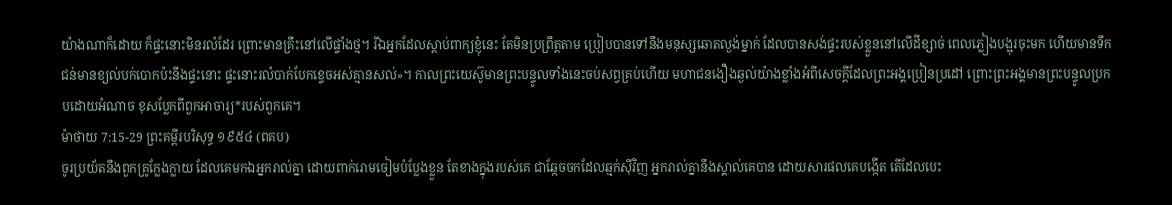យ៉ាងណាក៏ដោយ ក៏ផ្ទះនោះមិនរលំដែរ ព្រោះមានគ្រឹះនៅលើផ្ទាំងថ្ម។ រីឯអ្នកដែលស្ដាប់ពាក្យខ្ញុំនេះ តែមិនប្រព្រឹត្តតាម ប្រៀបបានទៅនឹងមនុស្សឆោតល្ងង់ម្នាក់ ដែលបានសង់ផ្ទះរបស់ខ្លួននៅលើដីខ្សាច់ ពេលភ្លៀងបង្អុរចុះមក ហើយមានទឹកជន់មានខ្យល់បក់បោកប៉ះនឹងផ្ទះនោះ ផ្ទះនោះរលំបាក់បែកខ្ទេចអស់គ្មានសល់»។ កាលព្រះយេស៊ូមានព្រះបន្ទូលទាំងនេះចប់សព្វគ្រប់ហើយ មហាជនងឿងឆ្ងល់យ៉ាងខ្លាំងអំពីសេចក្ដីដែលព្រះអង្គប្រៀនប្រដៅ ព្រោះព្រះអង្គមានព្រះបន្ទូលប្រកបដោយអំណាច ខុសប្លែកពីពួកអាចារ្យ*របស់ពួកគេ។
ម៉ាថាយ 7:15-29 ព្រះគម្ពីរបរិសុទ្ធ ១៩៥៤ (ពគប)
ចូរប្រយ័តនឹងពួកគ្រូក្លែងក្លាយ ដែលគេមកឯអ្នករាល់គ្នា ដោយពាក់រោមចៀមបំប្លែងខ្លួន តែខាងក្នុងរបស់គេ ជាឆ្កែចចកដែលឆ្មក់ស៊ីវិញ អ្នករាល់គ្នានឹងស្គាល់គេបាន ដោយសារផលគេបង្កើត តើដែលបេះ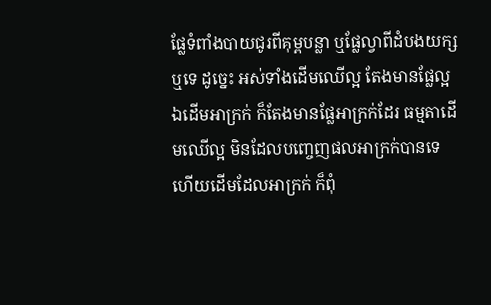ផ្លែទំពាំងបាយជូរពីគុម្ពបន្លា ឬផ្លែល្វាពីដំបងយក្សឬទេ ដូច្នេះ អស់ទាំងដើមឈើល្អ តែងមានផ្លែល្អ ឯដើមអាក្រក់ ក៏តែងមានផ្លែអាក្រក់ដែរ ធម្មតាដើមឈើល្អ មិនដែលបញ្ចេញផលអាក្រក់បានទេ ហើយដើមដែលអាក្រក់ ក៏ពុំ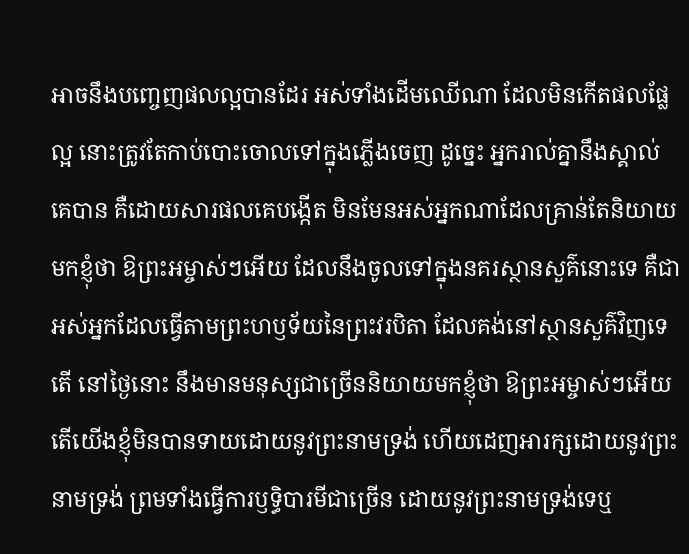អាចនឹងបញ្ចេញផលល្អបានដែរ អស់ទាំងដើមឈើណា ដែលមិនកើតផលផ្លែល្អ នោះត្រូវតែកាប់បោះចោលទៅក្នុងភ្លើងចេញ ដូច្នេះ អ្នករាល់គ្នានឹងស្គាល់គេបាន គឺដោយសារផលគេបង្កើត មិនមែនអស់អ្នកណាដែលគ្រាន់តែនិយាយមកខ្ញុំថា ឱព្រះអម្ចាស់ៗអើយ ដែលនឹងចូលទៅក្នុងនគរស្ថានសួគ៌នោះទេ គឺជាអស់អ្នកដែលធ្វើតាមព្រះហឫទ័យនៃព្រះវរបិតា ដែលគង់នៅស្ថានសួគ៌វិញទេតើ នៅថ្ងៃនោះ នឹងមានមនុស្សជាច្រើននិយាយមកខ្ញុំថា ឱព្រះអម្ចាស់ៗអើយ តើយើងខ្ញុំមិនបានទាយដោយនូវព្រះនាមទ្រង់ ហើយដេញអារក្សដោយនូវព្រះនាមទ្រង់ ព្រមទាំងធ្វើការឫទ្ធិបារមីជាច្រើន ដោយនូវព្រះនាមទ្រង់ទេឬ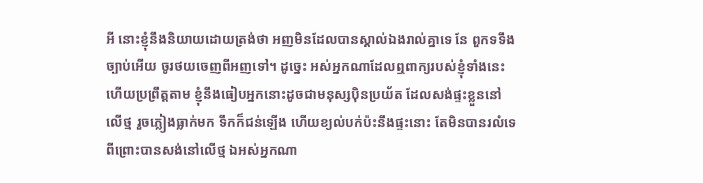អី នោះខ្ញុំនឹងនិយាយដោយត្រង់ថា អញមិនដែលបានស្គាល់ឯងរាល់គ្នាទេ នែ ពួកទទឹងច្បាប់អើយ ចូរថយចេញពីអញទៅ។ ដូច្នេះ អស់អ្នកណាដែលឮពាក្យរបស់ខ្ញុំទាំងនេះ ហើយប្រព្រឹត្តតាម ខ្ញុំនឹងធៀបអ្នកនោះដូចជាមនុស្សប៉ិនប្រយ័ត ដែលសង់ផ្ទះខ្លួននៅលើថ្ម រួចភ្លៀងធ្លាក់មក ទឹកក៏ជន់ឡើង ហើយខ្យល់បក់ប៉ះនឹងផ្ទះនោះ តែមិនបានរលំទេ ពីព្រោះបានសង់នៅលើថ្ម ឯអស់អ្នកណា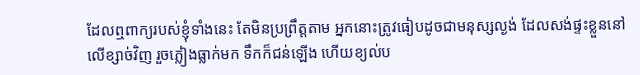ដែលឮពាក្យរបស់ខ្ញុំទាំងនេះ តែមិនប្រព្រឹត្តតាម អ្នកនោះត្រូវធៀបដូចជាមនុស្សល្ងង់ ដែលសង់ផ្ទះខ្លួននៅលើខ្សាច់វិញ រួចភ្លៀងធ្លាក់មក ទឹកក៏ជន់ឡើង ហើយខ្យល់ប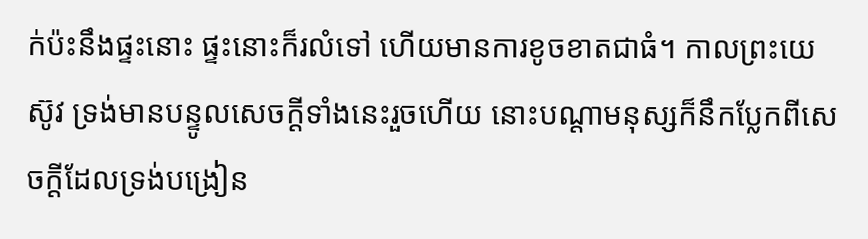ក់ប៉ះនឹងផ្ទះនោះ ផ្ទះនោះក៏រលំទៅ ហើយមានការខូចខាតជាធំ។ កាលព្រះយេស៊ូវ ទ្រង់មានបន្ទូលសេចក្ដីទាំងនេះរួចហើយ នោះបណ្តាមនុស្សក៏នឹកប្លែកពីសេចក្ដីដែលទ្រង់បង្រៀន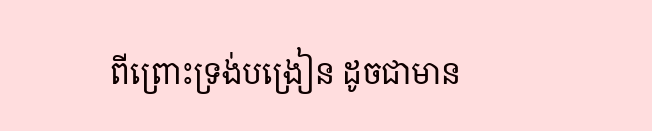ពីព្រោះទ្រង់បង្រៀន ដូចជាមាន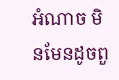អំណាច មិនមែនដូចពួ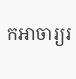កអាចារ្យរ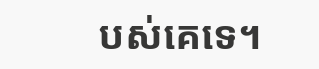បស់គេទេ។